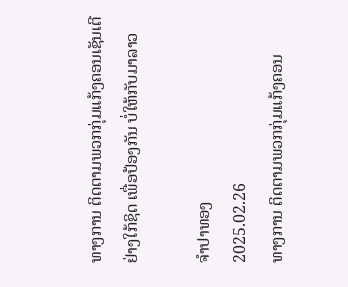ທາງການ ຕິດຕາມພວກກຸ່ມແກ້ງຄອນເຊັນເຕີ ຢ່າງໃກ້ຊິດ ເພື່ອປ້ອງກັນ ບໍ່ໃຫ້ກັບມາລາວ

ຈໍາປາທອງ
2025.02.26
ທາງການ ຕິດຕາມພວກກຸ່ມແກ້ງຄອນ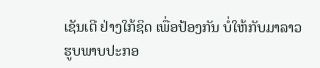ເຊັນເຕີ ຢ່າງໃກ້ຊິດ ເພື່ອປ້ອງກັນ ບໍ່ໃຫ້ກັບມາລາວ ຮູບພາບປະກອ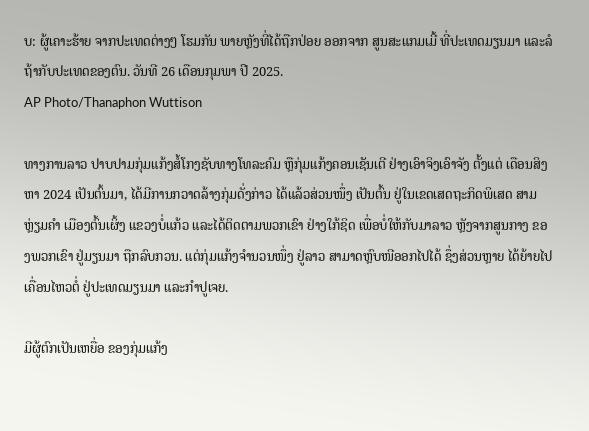ບ: ຜູ້ເຄາະຮ້າຍ ຈາກປະເທດຕ່າງໆ ໂຮມກັນ ພາຍຫຼັງທີ່ໄດ້ຖືກປ່ອຍ ອອກຈາກ ສູນສະແກມເມີ້ ທີ່ປະເທດມຽນມາ ແລະລໍຖ້າກັບປະເທດຂອງຕົນ. ວັນທີ 26 ເດືອນກຸມພາ ປີ 2025.
AP Photo/Thanaphon Wuttison

ທາງການລາວ ປາບປາມກຸ່ມແກ້ງສໍ້ໂກງຊັບທາງໂທລະຄົມ ຫຼືກຸ່ມແກ້ງຄອນເຊັນເຕີ ຢ່າງເອົາຈິງເອົາຈັງ ຕັ້ງແຕ່ ເດືອນສິງຫາ 2024 ເປັນຕົ້ນມາ, ໄດ້ມີການກວາດລ້າງກຸ່ມດັ່ງກ່າວ ໄດ້ແລ້ວສ່ວນໜຶ່ງ ເປັນຕົ້ນ ຢູ່ໃນເຂດເສດຖະກິດພິເສດ ສາມຫຼ່ຽມຄໍາ ເມືອງຕົ້ນເຜິ້ງ ແຂວງບໍ່ແກ້ວ ແລະໄດ້ຕິດຕາມພວກເຂົາ ຢ່າງໃກ້ຊິດ ເພື່ອບໍ່ໃຫ້ກັບມາລາວ ຫຼັງຈາກສູນກາງ ຂອງພວກເຂົາ ຢູ່ມຽນມາ ຖືກລົບກວນ. ແຕ່ກຸ່ມແກ້ງຈໍານວນໜຶ່ງ ຢູ່ລາວ ສາມາດຫຼົບໜີອອກໄປໄດ້ ຊຶ່ງສ່ວນຫຼາຍ ໄດ້ຍ້າຍໄປເຄື່ອນໄຫວຕໍ່ ຢູ່ປະເທດມຽນມາ ແລະກໍາປູເຈຍ.

ມີຜູ້ຕົກເປັນເຫຍື່ອ ຂອງກຸ່ມແກ້ງ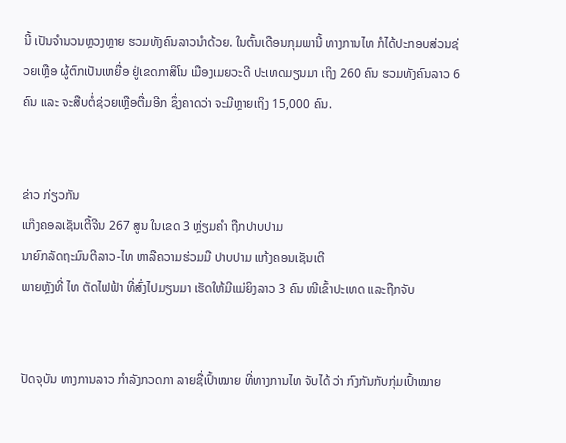ນີ້ ເປັນຈໍານວນຫຼວງຫຼາຍ ຮວມທັງຄົນລາວນໍາດ້ວຍ. ໃນຕົ້ນເດືອນກຸມພານີ້ ທາງການໄທ ກໍໄດ້ປະກອບສ່ວນຊ່ວຍເຫຼືອ ຜູ້ຕົກເປັນເຫຍື່ອ ຢູ່ເຂດກາສິໂນ ເມືອງເມຍວະດີ ປະເທດມຽນມາ ເຖິງ 260 ຄົນ ຮວມທັງຄົນລາວ 6 ຄົນ ແລະ ຈະສືບຕໍ່ຊ່ວຍເຫຼືອຕື່ມອີກ ຊຶ່ງຄາດວ່າ ຈະມີຫຼາຍເຖິງ 15,000 ຄົນ.


ຂ່າວ ກ່ຽວກັນ
ແກ໊ງຄອລເຊັນເຕີ້ຈີນ 267 ສູນ ໃນເຂດ 3 ຫຼ່ຽມຄໍາ ຖືກປາບປາມ
ນາຍົກລັດຖະມົນຕີລາວ-ໄທ ຫາລືຄວາມຮ່ວມມື ປາບປາມ ແກ້ງຄອນເຊັນເຕີ
ພາຍຫຼັງທີ່ ໄທ ຕັດໄຟຟ້າ ທີ່ສົ່ງໄປມຽນມາ ເຮັດໃຫ້ມີແມ່ຍິງລາວ 3 ຄົນ ໜີເຂົ້າປະເທດ ແລະຖືກຈັບ


ປັດຈຸບັນ ທາງການລາວ ກໍາລັງກວດກາ ລາຍຊື່ເປົ້າໝາຍ ທີ່ທາງການໄທ ຈັບໄດ້ ວ່າ ກົງກັນກັບກຸ່ມເປົ້າໝາຍ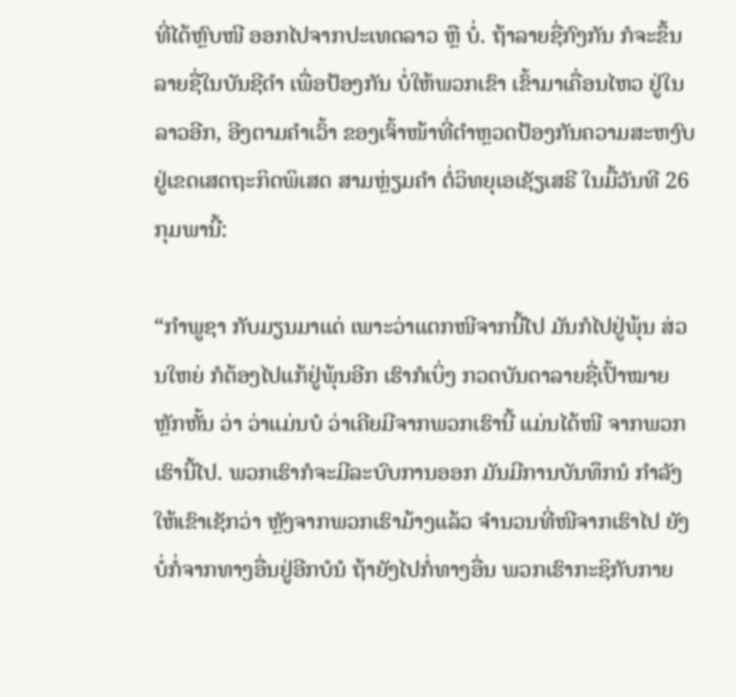ທີ່ໄດ້ຫຼົບໜີ ອອກໄປຈາກປະເທດລາວ ຫຼື ບໍ່. ຖ້າລາຍຊື່ກົງກັນ ກໍຈະຂຶ້ນລາຍຊື່ໃນບັນຊີດໍາ ເພື່ອປ້ອງກັນ ບໍ່ໃຫ້ພວກເຂົາ ເຂົ້າມາເຄື່ອນໄຫວ ຢູ່ໃນລາວອີກ, ອີງຕາມຄໍາເວົ້າ ຂອງເຈົ້າໜ້າທີ່ຕໍາຫຼວດປ້ອງກັນຄວາມສະຫງົບ ຢູ່ເຂດເສດຖະກິດພິເສດ ສາມຫຼ່ຽມຄໍາ ຕໍ່ວິທຍຸເອເຊັຽເສຣີ ໃນມື້ວັນທີ 26 ກຸມພານີ້:

“ກໍາພູຊາ ກັບມຽນມາແດ່ ເພາະວ່າແຕກໜີຈາກນີ້ໄປ ມັນກໍໄປຢູ່ພຸ້ນ ສ່ວນໃຫຍ່ ກໍຕ້ອງໄປແກ້ຢູ່ພຸ້ນອີກ ເຮົາກໍເບິ່ງ ກວດບັນດາລາຍຊື່ເປົ້າໝາຍຫຼັກຫັ້ນ ວ່າ ວ່າແມ່ນບໍ ວ່າເຄີຍມີຈາກພວກເຮົານີ້ ແມ່ນໄດ້ໜີ ຈາກພວກເຮົານີ້ໄປ. ພວກເຮົາກໍຈະມີລະບົບການອອກ ມັນມີການບັນທຶກນໍ ກໍາລັງໃຫ້ເຂົາເຊັກວ່າ ຫຼັງຈາກພວກເຮົາມ້າງແລ້ວ ຈໍານວນທີ່ໜີຈາກເຮົາໄປ ຍັງບໍ່ກໍ່ຈາກທາງອື່ນຢູ່ອີກບໍນໍ ຖ້າຍັງໄປກໍ່ທາງອື່ນ ພວກເຮົາກະຊິກັບກາຍ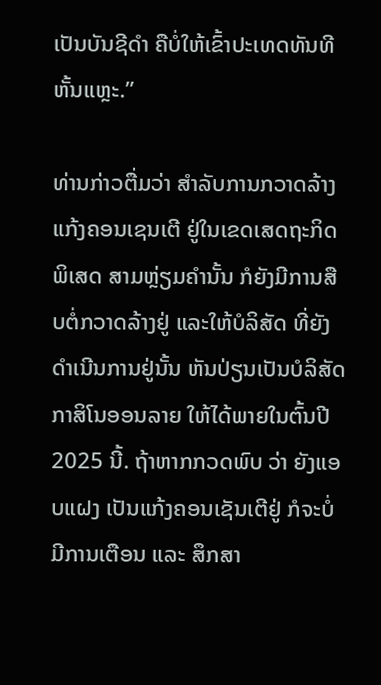ເປັນບັນຊີດໍາ ຄືບໍ່ໃຫ້ເຂົ້າປະເທດທັນທີຫັ້ນແຫຼະ.”

ທ່ານກ່າວຕື່ມວ່າ ສໍາລັບການກວາດລ້າງ ແກ້ງຄອນເຊນເຕີ ຢູ່ໃນເຂດເສດຖະກິດພິເສດ ສາມຫຼ່ຽມຄໍານັ້ນ ກໍຍັງມີການສືບຕໍ່ກວາດລ້າງຢູ່ ແລະໃຫ້ບໍລິສັດ ທີ່ຍັງດໍາເນີນການຢູ່ນັ້ນ ຫັນປ່ຽນເປັນບໍລິສັດ ກາສິໂນອອນລາຍ ໃຫ້ໄດ້ພາຍໃນຕົ້ນປີ 2025 ນີ້. ຖ້າຫາກກວດພົບ ວ່າ ຍັງແອບແຝງ ເປັນແກ້ງຄອນເຊັນເຕີຢູ່ ກໍຈະບໍ່ມີການເຕືອນ ແລະ ສຶກສາ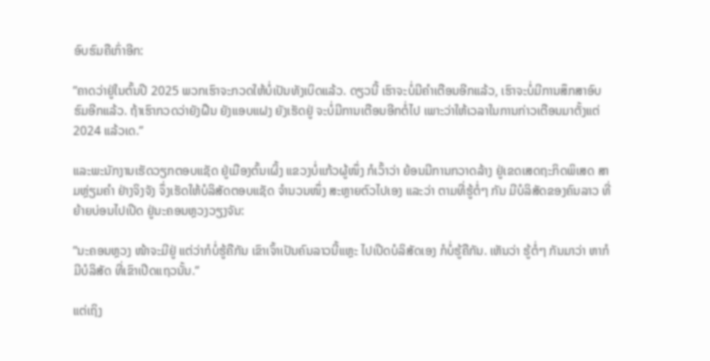ອົບຮົມຄືເກົ່າອີກ:

”ຄາດວ່າຢູ່ໃນຕົ້ນປີ 2025 ພວກເຮົາຈະກວດໃຫ້ບໍ່ເປັນທັງເບິດແລ້ວ. ດຽວນີ້ ເຮົາຈະບໍ່ມີຄໍາເຕືອນອີກແລ້ວ, ເຮົາຈະບໍ່ມີການສຶກສາອົບຮົມອີກແລ້ວ. ຖ້າເຮົາກວດວ່າຍັງຝືນ ຍັງແອບແຝງ ຍັງເຮັດຢູ່ ຈະບໍ່ມີການເຕືອນອີກຕໍ່ໄປ ເພາະວ່າໃຫ້ເວລາໃນການກ່າວເຕືອນມາຕັ້ງແຕ່ 2024 ແລ້ວເດ.”

ແລະພະນັກງານເຮັດວຽກຕອບແຊັດ ຢູ່ເມືອງຕົ້ນເຜິ້ງ ແຂວງບໍ່ແກ້ວຜູ້ໜຶ່ງ ກໍເວົ້າວ່າ ຍ້ອນມີການກວາດລ້າງ ຢູ່ເຂດເສດຖະກິດພິເສດ ສາມຫຼ່ຽມຄໍາ ຢ່າງຈິງຈັງ ຈຶ່ງເຮັດໃຫ້ບໍລິສັດຕອບແຊັດ ຈໍານວນໜຶ່ງ ສະຫຼາຍຕົວໄປເອງ ແລະວ່າ ຕາມທີ່ຮູ້ຕໍ່ໆ ກັນ ມີບໍລິສັດຂອງຄົນລາວ ທີ່ຍ້າຍບ່ອນໄປເປີດ ຢູ່ນະຄອນຫຼວງວຽງຈັນ:

”ນະຄອນຫຼວງ ໜ້າຈະມີຢູ່ ແຕ່ວ່າກໍບໍ່ຮູ້ຄືກັນ ເຂົາເຈົ້າເປັນຄົນລາວນີ້ແຫຼະ ໄປເປີດບໍລິສັດເອງ ກໍບໍ່ຮູ້ຄືກັນ. ເຫັນວ່າ ຮູ້ຕໍ່ໆ ກັນມາວ່າ ຫາກໍມີບໍລິສັດ ທີ່ເຂົາເປີດແຖວນັ້ນ.”

ແຕ່ເຖິງ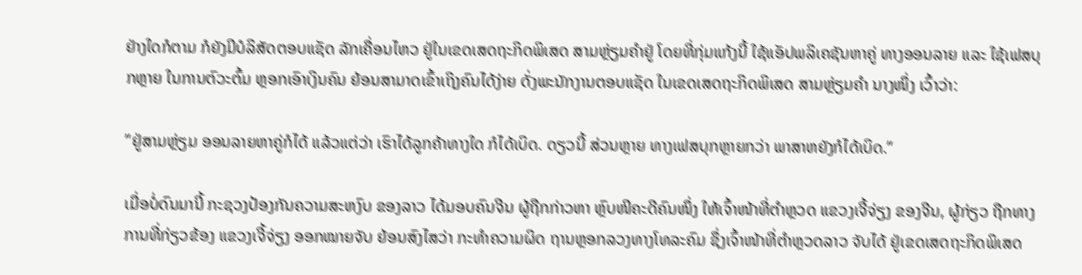ຢ່າງໃດກໍຕາມ ກໍຍັງມີບໍລິສັດຕອບແຊັດ ລັກເຄື່ອນໄຫວ ຢູ່ໃນເຂດເສດຖະກິດພິເສດ ສາມຫຼ່ຽມຄໍາຢູ່ ໂດຍທີ່ກຸ່ມແກ້ງນີ້ ໃຊ້ແອັປພລິເຄຊັນຫາຄູ່ ທາງອອນລາຍ ແລະ ໃຊ້ເຟສບຸກຫຼາຍ ໃນການຕົວະຕົ້ມ ຫຼອກເອົາເງິນຄົນ ຍ້ອນສາມາດເຂົ້າເຖິງຄົນໄດ້ງ່າຍ ດັ່ງພະນັກງານຕອບແຊັດ ໃນເຂດເສດຖະກິດພິເສດ ສາມຫຼ່ຽມຄໍາ ນາງໜຶ່ງ ເວົ້າວ່າ:

”ຢູ່ສາມຫຼ່ຽມ ອອນລາຍຫາຄູ່ກໍໄດ້ ແລ້ວແຕ່ວ່າ ເຮົາໄດ້ລູກຄ້າທາງໃດ ກໍໄດ້ເບິດ. ດຽວນີ້ ສ່ວນຫຼາຍ ທາງເຟສບຸກຫຼາຍກວ່າ ພາສາຫຍັງກໍໄດ້ເບິດ.”

ເມື່ອບໍ່ດົນມານີ້ ກະຊວງປ້ອງກັນຄວາມສະຫງົບ ຂອງລາວ ໄດ້ມອບຄົນຈີນ ຜູ້ຖືກກ່າວຫາ ຫຼົບໜີຄະດີຄົນໜຶ່ງ ໃຫ້ເຈົ້າໜ້າທີ່ຕຳຫຼວດ ແຂວງເຈີ້ຈ່ຽງ ຂອງຈີນ, ຜູ້ກ່ຽວ ຖືກທາງການທີ່ກ່ຽວຂ້ອງ ແຂວງເຈີ້ຈ່ຽງ ອອກໝາຍຈັບ ຍ້ອນສົງໄສວ່າ ກະທຳຄວາມຜິດ ຖານຫຼອກລວງທາງໂທລະຄົມ ຊຶ່ງເຈົ້າໜ້າທີ່ຕຳຫຼວດລາວ ຈັບໄດ້ ຢູ່ເຂດເສດຖະກິດພິເສດ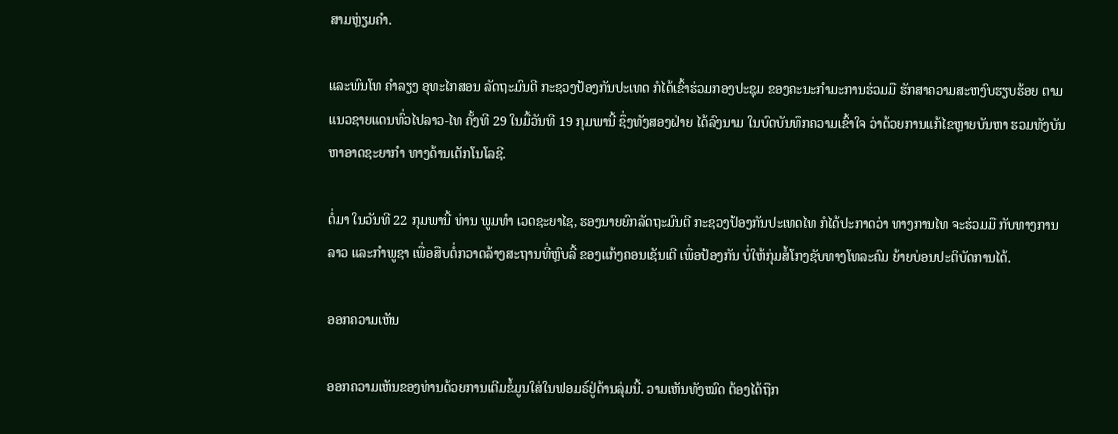ສາມຫຼ່ຽມຄຳ.

ແລະພົນໂທ ຄໍາລຽງ ອຸທະໄກສອນ ລັດຖະມົນຕີ ກະຊວງປ້ອງກັນປະເທດ ກໍໄດ້ເຂົ້າຮ່ວມກອງປະຊຸມ ຂອງຄະນະກໍາມະການຮ່ວມມື ຮັກສາຄວາມສະຫງົບຮຽບຮ້ອຍ ຕາມແນວຊາຍແດນທົ່ວໄປລາວ-ໄທ ຄັ້ງທີ 29 ໃນມື້ວັນທີ 19 ກຸມພານີ້ ຊຶ່ງທັງສອງຝ່າຍ ໄດ້ລົງນາມ ໃນບົດບັນທຶກຄວາມເຂົ້າໃຈ ວ່າດ້ວຍການແກ້ໄຂຫຼາຍບັນຫາ ຮວມທັງບັນຫາອາດຊະຍາກໍາ ທາງດ້ານເຕັກໂນໂລຊີ.

ຕໍ່ມາ ໃນວັນທີ 22 ກຸມພານີ້ ທ່ານ ພູມທຳ ເວດຊະຍາໄຊ, ຮອງນາຍຍົກລັດຖະມົນຕີ ກະຊວງປ້ອງກັນປະເທດໄທ ກໍໄດ້ປະກາດວ່າ ທາງການໄທ ຈະຮ່ວມມື ກັບທາງການລາວ ແລະກໍາພູຊາ ເພື່ອສືບຕໍ່ກວາດລ້າງສະຖານທີ່ຫຼົບລີ້ ຂອງແກ້ງຄອນເຊັນເຕີ ເພື່ອປ້ອງກັນ ບໍ່ໃຫ້ກຸ່ມສໍ້ໂກງຊັບທາງໂທລະຄົມ ຍ້າຍບ່ອນປະຕິບັດການໄດ້.

ອອກຄວາມເຫັນ

ອອກຄວາມເຫັນຂອງທ່ານດ້ວຍການເຕີມຂໍ້ມູນໃສ່ໃນຟອມຣ໌ຢູ່ດ້ານລຸ່ມນີ້. ວາມເຫັນທັງໝົດ ຕ້ອງໄດ້ຖືກ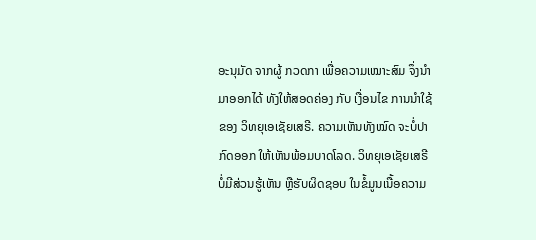ອະນຸມັດ ຈາກຜູ້ ກວດກາ ເພື່ອຄວາມເໝາະສົມ ຈຶ່ງນໍາມາອອກໄດ້ ທັງໃຫ້ສອດຄ່ອງ ກັບ ເງື່ອນໄຂ ການນຳໃຊ້ ຂອງ ວິທຍຸເອເຊັຍເສຣີ. ຄວາມເຫັນທັງໝົດ ຈະບໍ່ປາກົດອອກ ໃຫ້ເຫັນພ້ອມບາດໂລດ. ວິທຍຸເອເຊັຍເສຣີ ບໍ່ມີສ່ວນຮູ້ເຫັນ ຫຼືຮັບຜິດຊອບ ໃນຂໍ້ມູນເນື້ອຄວາມ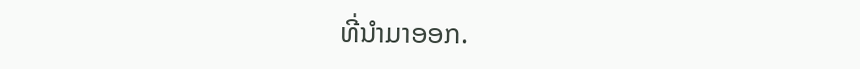ທີ່ນໍາມາອອກ.